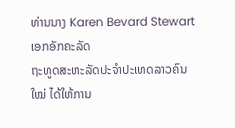ທ່ານນາງ Karen Bevard Stewart ເອກອັກຄະລັດ
ຖະທູດສະຫະລັດປະຈໍາປະເທດລາວຄົນໃໝ່ ໄດ້ໃຫ້ການ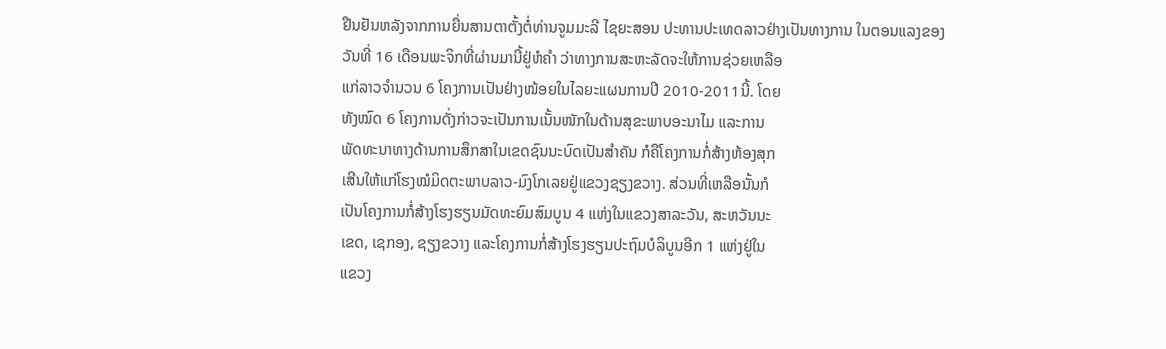ຢືນຢັນຫລັງຈາກການຍື່ນສານຕາຕັ້ງຕໍ່ທ່ານຈູມມະລີ ໄຊຍະສອນ ປະທານປະເທດລາວຢ່າງເປັນທາງການ ໃນຕອນແລງຂອງ
ວັນທີ່ 16 ເດືອນພະຈິກທີ່ຜ່ານມານີ້ຢູ່ຫໍຄໍາ ວ່າທາງການສະຫະລັດຈະໃຫ້ການຊ່ວຍເຫລືອ
ແກ່ລາວຈໍານວນ 6 ໂຄງການເປັນຢ່າງໜ້ອຍໃນໄລຍະແຜນການປີ 2010-2011ນີ້. ໂດຍ
ທັງໝົດ 6 ໂຄງການດັ່ງກ່າວຈະເປັນການເນັ້ນໜັກໃນດ້ານສຸຂະພາບອະນາໄມ ແລະການ
ພັດທະນາທາງດ້ານການສຶກສາໃນເຂດຊົນນະບົດເປັນສໍາຄັນ ກໍຄືໂຄງການກໍ່ສ້າງຫ້ອງສຸກ
ເສີນໃຫ້ແກ່ໂຮງໝໍມິດຕະພາບລາວ-ມົງໂກເລຍຢູ່ແຂວງຊຽງຂວາງ. ສ່ວນທີ່ເຫລືອນັ້ນກໍ
ເປັນໂຄງການກໍ່ສ້າງໂຮງຮຽນມັດທະຍົມສົມບູນ 4 ແຫ່ງໃນແຂວງສາລະວັນ, ສະຫວັນນະ
ເຂດ, ເຊກອງ, ຊຽງຂວາງ ແລະໂຄງການກໍ່ສ້າງໂຮງຮຽນປະຖົມບໍລິບູນອີກ 1 ແຫ່ງຢູ່ໃນ
ແຂວງ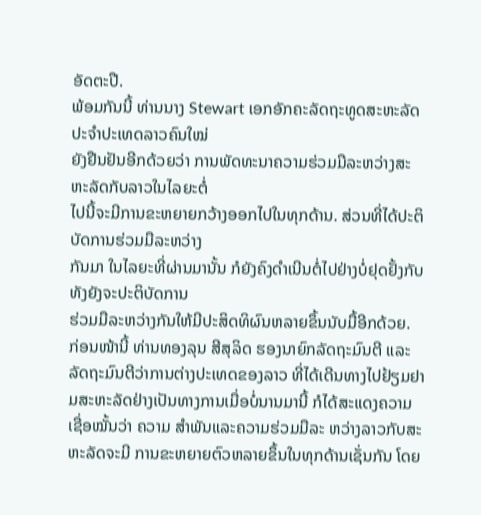ອັດຕະປື.
ພ້ອມກັນນີ້ ທ່ານນາງ Stewart ເອກອັກຄະລັດຖະທູດສະຫະລັດປະຈໍາປະເທດລາວຄົນໃໝ່
ຍັງຢືນຢັນອີກດ້ວຍວ່າ ການພັດທະນາຄວາມຮ່ວມມືລະຫວ່າງສະຫະລັດກັບລາວໃນໄລຍະຕໍ່
ໄປນີ້ຈະມີການຂະຫຍາຍກວ້າງອອກໄປໃນທຸກດ້ານ. ສ່ວນທີ່ໄດ້ປະຕິບັດການຮ່ວມມືລະຫວ່າງ
ກັນມາ ໃນໄລຍະທີ່ຜ່ານມານັ້ນ ກໍຍັງຄົງດໍາເນີນຕໍ່ໄປຢ່າງບໍ່ຢຸດຢັ້ງກັບ ທັງຍັງຈະປະຕິບັດການ
ຮ່ວມມືລະຫວ່າງກັນໃຫ້ມີປະສິດທິຜົນຫລາຍຂຶ້ນນັບມື້ອີກດ້ວຍ.
ກ່ອນໜ້ານີ້ ທ່ານທອງລຸນ ສີສຸລິດ ຮອງນາຍົກລັດຖະມົນຕີ ແລະລັດຖະມົນຕີວ່າການຕ່າງປະເທດຂອງລາວ ທີ່ໄດ້ເດີນທາງໄປຢ້ຽມຢາມສະຫະລັດຢ່າງເປັນທາງການເມື່ອບໍ່ນານມານີ້ ກໍໄດ້ສະແດງຄວາມເຊື່ອໝັ້ນວ່າ ຄວາມ ສໍາພັນແລະຄວາມຮ່ວມມືລະ ຫວ່າງລາວກັບສະຫະລັດຈະມີ ການຂະຫຍາຍຕົວຫລາຍຂຶ້ນໃນທຸກດ້ານເຊັ່ນກັນ ໂດຍ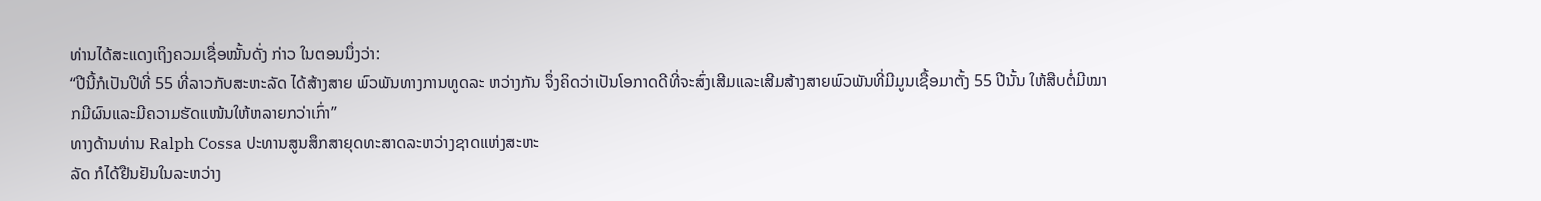ທ່ານໄດ້ສະແດງເຖິງຄວມເຊື່ອໝັ້ນດັ່ງ ກ່າວ ໃນຕອນນຶ່ງວ່າ:
“ປີນີ້ກໍເປັນປີທີ່ 55 ທີ່ລາວກັບສະຫະລັດ ໄດ້ສ້າງສາຍ ພົວພັນທາງການທູດລະ ຫວ່າງກັນ ຈຶ່ງຄິດວ່າເປັນໂອກາດດີທີ່ຈະສົ່ງເສີມແລະເສີມສ້າງສາຍພົວພັນທີ່ມີມູນເຊື້ອມາຕັ້ງ 55 ປີນັ້ນ ໃຫ້ສືບຕໍ່ມີໝາກມີຜົນແລະມີຄວາມຮັດແໜ້ນໃຫ້ຫລາຍກວ່າເກົ່າ”
ທາງດ້ານທ່ານ Ralph Cossa ປະທານສູນສຶກສາຍຸດທະສາດລະຫວ່າງຊາດແຫ່ງສະຫະ
ລັດ ກໍໄດ້ຢືນຢັນໃນລະຫວ່າງ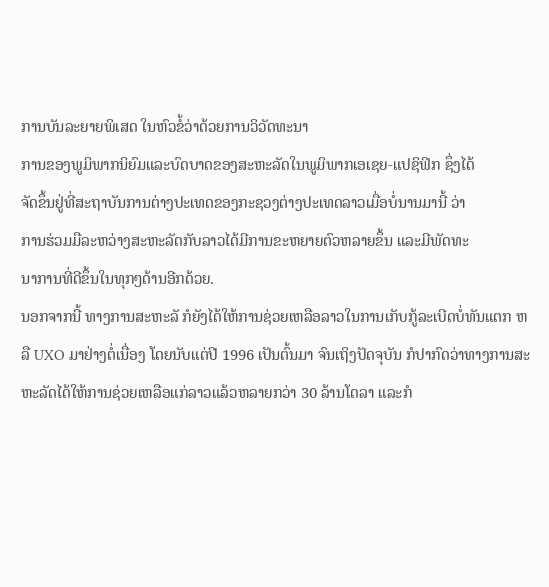ການບັນລະຍາຍພິເສດ ໃນຫົວຂໍ້ວ່າດ້ວຍການວິວັດທະນາ
ການຂອງພູມິພາກນິຍົມແລະບົດບາດຂອງສະຫະລັດໃນພູມິພາກເອເຊຍ-ແປຊິຟິກ ຊຶ່ງໄດ້
ຈັດຂຶ້ນຢູ່ທີ່ສະຖາບັນການຕ່າງປະເທດຂອງກະຊວງຕ່າງປະເທດລາວເມື່ອບໍ່ນານມານີ້ ວ່າ
ການຮ່ວມມືລະຫວ່າງສະຫະລັດກັບລາວໄດ້ມີການຂະຫຍາຍຕົວຫລາຍຂຶ້ນ ແລະມີພັດທະ
ນາການທີ່ດີຂຶ້ນໃນທຸກໆດ້ານອີກດ້ວຍ.
ນອກຈາກນີ້ ທາງການສະຫະລັ ກໍຍັງໄດ້ໃຫ້ການຊ່ວຍເຫລືອລາວໃນການເກັບກູ້ລະເບີດບໍ່ທັນແຕກ ຫລື UXO ມາຢ່າງຕໍ່ເນື່ອງ ໂດຍນັບແຕ່ປີ 1996 ເປັນຕົ້ນມາ ຈົນເຖິງປັດຈຸບັນ ກໍປາກົດວ່າທາງການສະຫະລັດໄດ້ໃຫ້ການຊ່ວຍເຫລືອແກ່ລາວແລ້ວຫລາຍກວ່າ 30 ລ້ານໂດລາ ແລະກໍ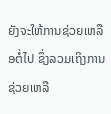ຍັງຈະໃຫ້ການຊ່ວຍເຫລືອຕໍ່ໄປ ຊຶ່ງລວມເຖິງການຊ່ວຍເຫລື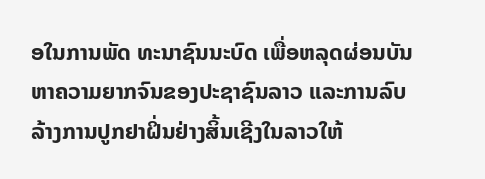ອໃນການພັດ ທະນາຊົນນະບົດ ເພື່ອຫລຸດຜ່ອນບັນຫາຄວາມຍາກຈົນຂອງປະຊາຊົນລາວ ແລະການລົບລ້າງການປູກຢາຝິ່ນຢ່າງສິ້ນເຊີງໃນລາວໃຫ້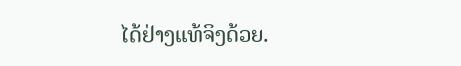ໄດ້ຢ່າງແທ້ຈິງດ້ວຍ.